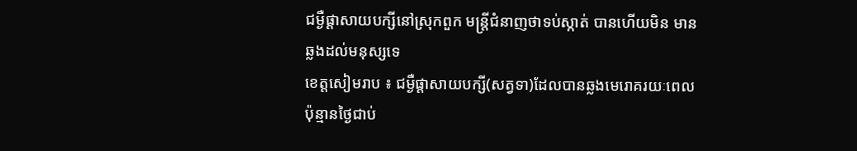ជម្ងឺផ្តាសាយបក្សីនៅស្រុកពួក មន្ត្រីជំនាញថាទប់ស្កាត់ បានហើយមិន មានឆ្លងដល់មនុស្សទេ
ខេត្តសៀមរាប ៖ ជម្ងឺផ្តាសាយបក្សី(សត្វទា)ដែលបានឆ្លងមេរោគរយៈពេលប៉ុន្មានថ្ងៃជាប់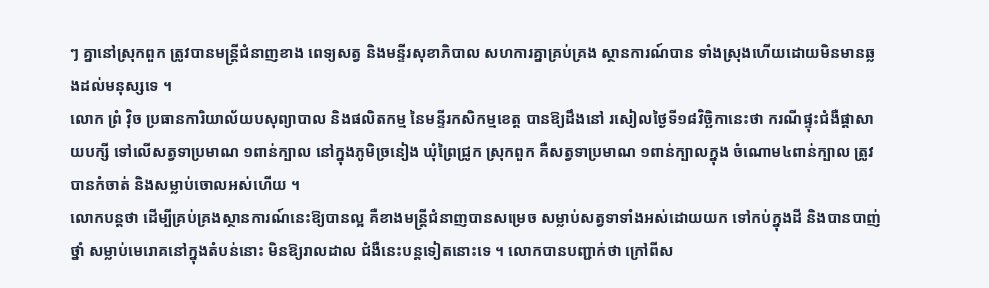ៗ គ្នានៅស្រុកពួក ត្រូវបានមន្ត្រីជំនាញខាង ពេទ្យសត្វ និងមន្ទីរសុខាភិបាល សហការគ្នាគ្រប់គ្រង ស្ថានការណ៍បាន ទាំងស្រុងហើយដោយមិនមានឆ្លងដល់មនុស្សទេ ។
លោក ព្រំ វ៉ិច ប្រធានការិយាល័យបសុព្យាបាល និងផលិតកម្ម នៃមន្ទីរកសិកម្មខេត្ត បានឱ្យដឹងនៅ រសៀលថ្ងៃទី១៨វិច្ឆិកានេះថា ករណីផ្ទុះជំងឺផ្តាសាយបក្សី ទៅលើសត្វទាប្រមាណ ១ពាន់ក្បាល នៅក្នុងភូមិច្រនៀង ឃុំព្រៃជ្រូក ស្រុកពួក គឺសត្វទាប្រមាណ ១ពាន់ក្បាលក្នុង ចំណោម៤ពាន់ក្បាល ត្រូវបានកំចាត់ និងសម្លាប់ចោលអស់ហើយ ។
លោកបន្តថា ដើម្បីគ្រប់គ្រងស្ថានការណ៍នេះឱ្យបានល្អ គឺខាងមន្ត្រីជំនាញបានសម្រេច សម្លាប់សត្វទាទាំងអស់ដោយយក ទៅកប់ក្នុងដី និងបានបាញ់ថ្នាំ សម្លាប់មេរោគនៅក្នុងតំបន់នោះ មិនឱ្យរាលដាល ជំងឺនេះបន្តទៀតនោះទេ ។ លោកបានបញ្ជាក់ថា ក្រៅពីស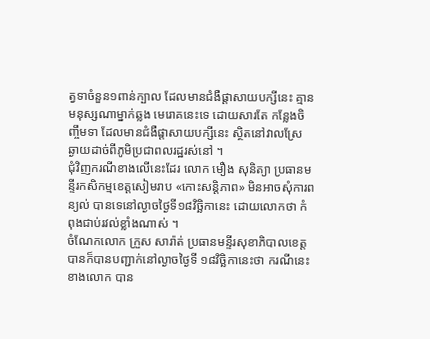ត្វទាចំនួន១ពាន់ក្បាល ដែលមានជំងឺផ្តាសាយបក្សីនេះ គ្មានមនុស្សណាម្នាក់ឆ្លង មេរោគនេះទេ ដោយសារតែ កន្លែងចិញ្ចឹមទា ដែលមានជំងឺផ្តាសាយបក្សីនេះ ស្ថិតនៅវាលស្រែ ឆ្ងាយដាច់ពីភូមិប្រជាពលរដ្ឋរស់នៅ ។
ជុំវិញករណីខាងលើនេះដែរ លោក មឿង សុនិត្យា ប្រធានមន្ទីរកសិកម្មខេត្តសៀមរាប «កោះសន្តិភាព» មិនអាចសុំការពន្យល់ បានទេនៅល្ងាចថ្ងៃទី១៨វិច្ឆិកានេះ ដោយលោកថា កំពុងជាប់រវល់ខ្លាំងណាស់ ។
ចំណែកលោក ក្រួស សារ៉ាត់ ប្រធានមន្ទីរសុខាភិបាលខេត្ត បានក៏បានបញ្ជាក់នៅល្ងាចថ្ងៃទី ១៨វិច្ឆិកានេះថា ករណីនេះខាងលោក បាន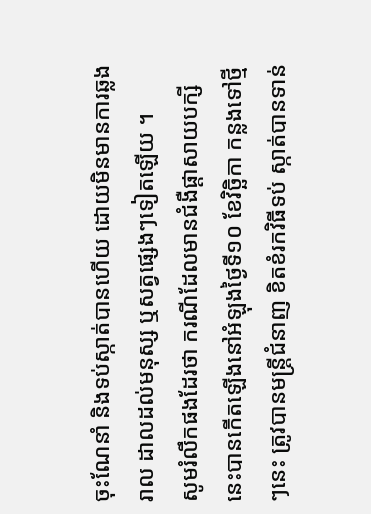ចុះណែនាំ និងទប់ស្កាត់បានហើយ ដោយមិនមានការឆ្លងរាល ដាលដល់មនុស្ស ឬសត្វផ្សេងៗទៀតឡើយ ។
សូមរំលឹកផងដែរថា ករណីដែលមានជំងឺផ្តាសាយបក្សីនេះបានកើតឡើងនៅអំឡុងថ្ងៃទី១០ ខែវិច្ឆិកា កន្លងទៅថ្មីៗនេះ ត្រូវបានមន្ត្រីជំនាញ ខិតខំរកវិធីទប់ ស្កាត់បានទាន់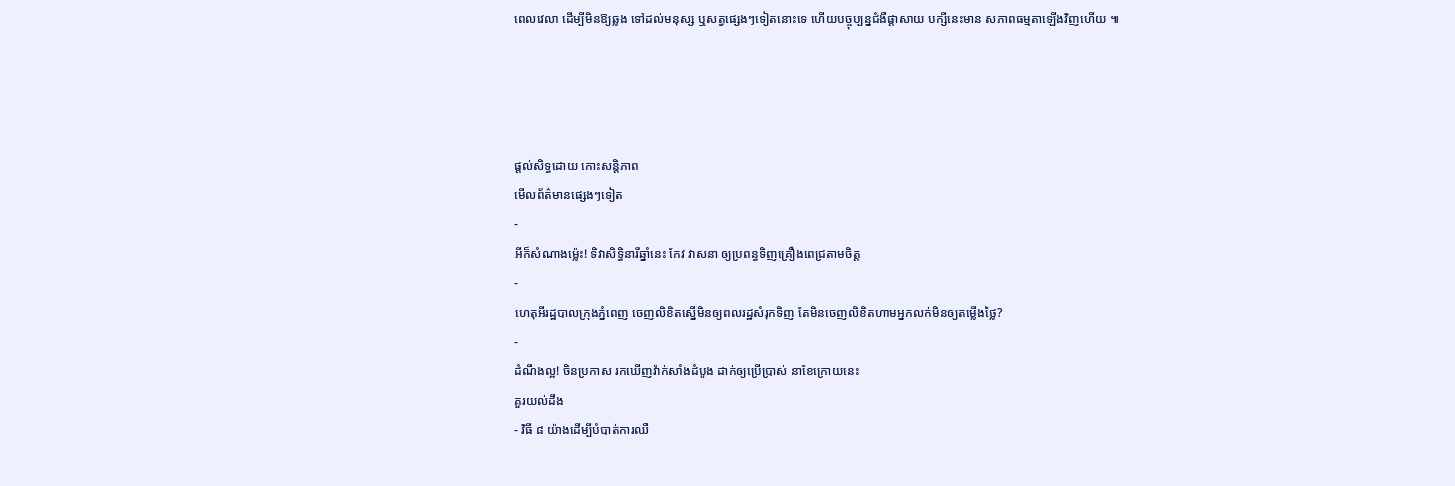ពេលវេលា ដើម្បីមិនឱ្យឆ្លង ទៅដល់មនុស្ស ឬសត្វផ្សេងៗទៀតនោះទេ ហើយបច្ចុប្បន្នជំងឺផ្តាសាយ បក្សីនេះមាន សភាពធម្មតាឡើងវិញហើយ ៕




ផ្តល់សិទ្ធដោយ កោះសន្តិភាព
មើលព័ត៌មានផ្សេងៗទៀត
-
អីក៏សំណាងម្ល៉េះ! ទិវាសិទ្ធិនារីឆ្នាំនេះ កែវ វាសនា ឲ្យប្រពន្ធទិញគ្រឿងពេជ្រតាមចិត្ត
-
ហេតុអីរដ្ឋបាលក្រុងភ្នំពេញ ចេញលិខិតស្នើមិនឲ្យពលរដ្ឋសំរុកទិញ តែមិនចេញលិខិតហាមអ្នកលក់មិនឲ្យតម្លើងថ្លៃ?
-
ដំណឹងល្អ! ចិនប្រកាស រកឃើញវ៉ាក់សាំងដំបូង ដាក់ឲ្យប្រើប្រាស់ នាខែក្រោយនេះ
គួរយល់ដឹង
- វិធី ៨ យ៉ាងដើម្បីបំបាត់ការឈឺ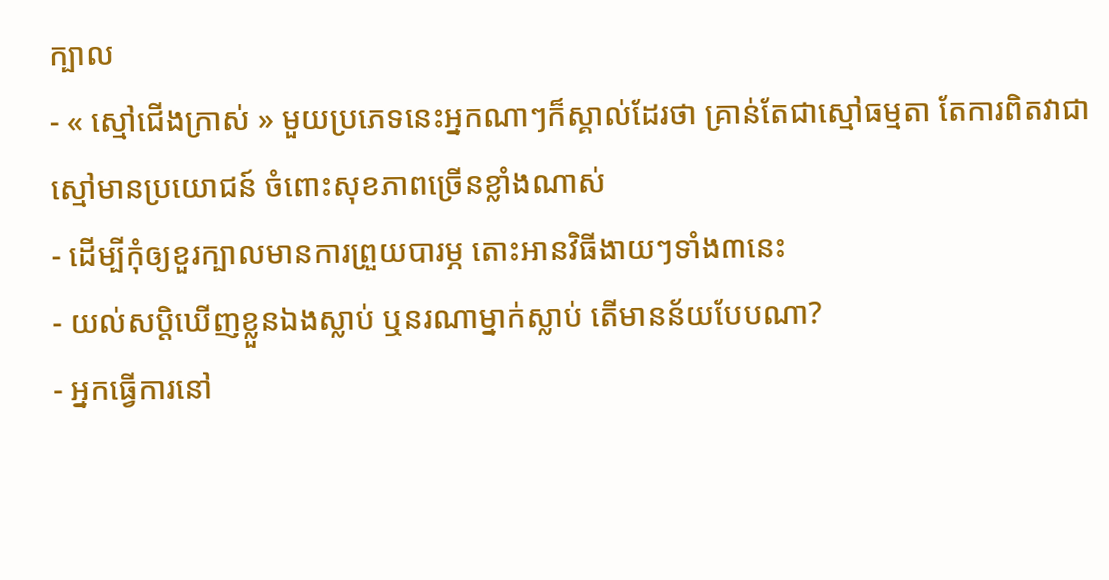ក្បាល
- « ស្មៅជើងក្រាស់ » មួយប្រភេទនេះអ្នកណាៗក៏ស្គាល់ដែរថា គ្រាន់តែជាស្មៅធម្មតា តែការពិតវាជាស្មៅមានប្រយោជន៍ ចំពោះសុខភាពច្រើនខ្លាំងណាស់
- ដើម្បីកុំឲ្យខួរក្បាលមានការព្រួយបារម្ភ តោះអានវិធីងាយៗទាំង៣នេះ
- យល់សប្តិឃើញខ្លួនឯងស្លាប់ ឬនរណាម្នាក់ស្លាប់ តើមានន័យបែបណា?
- អ្នកធ្វើការនៅ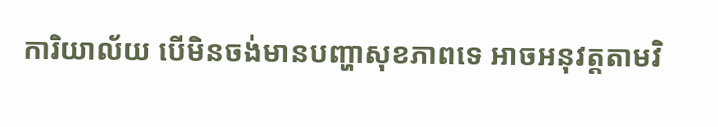ការិយាល័យ បើមិនចង់មានបញ្ហាសុខភាពទេ អាចអនុវត្តតាមវិ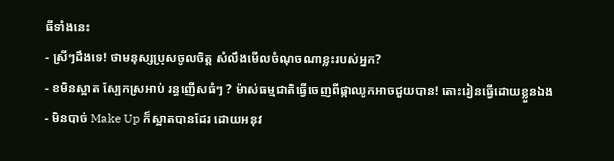ធីទាំងនេះ
- ស្រីៗដឹងទេ! ថាមនុស្សប្រុសចូលចិត្ត សំលឹងមើលចំណុចណាខ្លះរបស់អ្នក?
- ខមិនស្អាត ស្បែកស្រអាប់ រន្ធញើសធំៗ ? ម៉ាស់ធម្មជាតិធ្វើចេញពីផ្កាឈូកអាចជួយបាន! តោះរៀនធ្វើដោយខ្លួនឯង
- មិនបាច់ Make Up ក៏ស្អាតបានដែរ ដោយអនុវ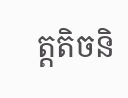ត្តតិចនិ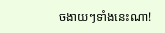ចងាយៗទាំងនេះណា!